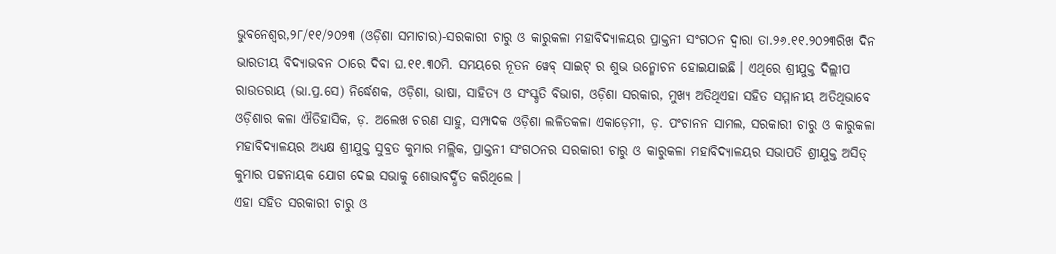ଭୁବନେଶ୍ୱର,୨୮/୧୧/୨୦୨୩ (ଓଡ଼ିଶା ସମାଚାର)-ସରକାରୀ ଚାରୁ ଓ କାରୁକଳା ମହାବିଦ୍ୟାଳୟର ପ୍ରାକ୍ତନୀ ସଂଗଠନ ଦ୍ୱାରା ତା.୨୬.୧୧.୨୦୨୩ରିଖ ଦିନ ଭାରତୀୟ ବିଦ୍ୟାଭବନ ଠାରେ ଦିବା ଘ.୧୧.୩୦ମି. ସମୟରେ ନୂତନ ୱେବ୍ ସାଇଟ୍ ର ଶୁଭ ଉନ୍ମୋଚନ ହୋଇଯାଇଛି । ଏଥିରେ ଶ୍ରୀଯୁକ୍ତ ଦିଲ୍ଲୀପ ରାଉତରାୟ (ଭା.ପ୍ର.ସେ) ନିର୍ଦ୍ଧେଶକ, ଓଡ଼ିଶା, ଭାଷା, ସାହିତ୍ୟ ଓ ସଂସ୍କୃତି ବିଭାଗ, ଓଡ଼ିଶା ସରକାର, ମୁଖ୍ୟ ଅତିଥିଏହା ସହିତ ସମ୍ମାନୀୟ ଅତିଥିଭାବେ ଓଡ଼ିଶାର କଳା ଐତିହାସିକ, ଡ଼. ଅଲେଖ ଚରଣ ସାହୁ, ସମ୍ପାଦକ ଓଡ଼ିଶା ଲଳିତକଳା ଏକାଡ଼େମୀ, ଡ଼. ପଂଚାନନ ସାମଲ, ସରକାରୀ ଚାରୁ ଓ କାରୁକଳା ମହାବିଦ୍ୟାଳୟର ଅଧ୍ୟକ୍ଷ ଶ୍ରୀଯୁକ୍ତ ସୁବ୍ରତ କୁମାର ମଲ୍ଲିକ, ପ୍ରାକ୍ତନୀ ସଂଗଠନର ସରକାରୀ ଚାରୁ ଓ କାରୁକଳା ମହାବିଦ୍ୟାଳୟର ସଭାପତି ଶ୍ରୀଯୁକ୍ତ ଅସିତ୍ କୁମାର ପଟ୍ଟନାୟକ ଯୋଗ ଦେଇ ସଭାକୁ ଶୋଭାବର୍ଦ୍ଧିତ କରିଥିଲେ ।
ଏହା ସହିତ ସରକାରୀ ଚାରୁ ଓ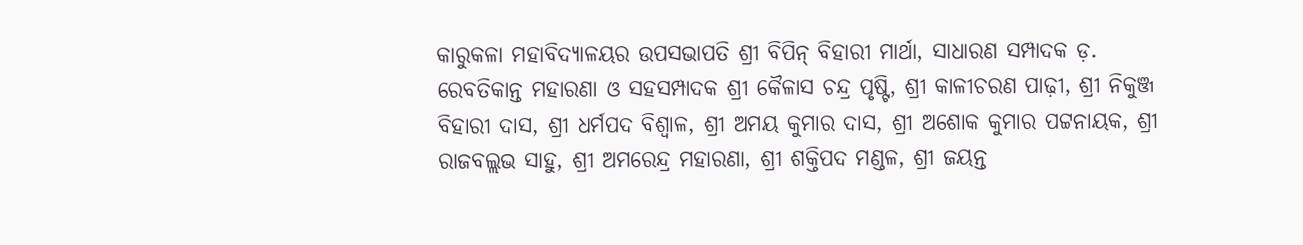କାରୁକଳା ମହାବିଦ୍ୟାଳୟର ଉପସଭାପତି ଶ୍ରୀ ବିପିନ୍ ବିହାରୀ ମାର୍ଥା, ସାଧାରଣ ସମ୍ପାଦକ ଡ଼. ରେବତିକାନ୍ତ ମହାରଣା ଓ ସହସମ୍ପାଦକ ଶ୍ରୀ କୈଳାସ ଚନ୍ଦ୍ର ପୃଷ୍ଟି, ଶ୍ରୀ କାଳୀଚରଣ ପାଢ଼ୀ, ଶ୍ରୀ ନିକୁଞ୍ଜ ବିହାରୀ ଦାସ, ଶ୍ରୀ ଧର୍ମପଦ ବିଶ୍ୱାଳ, ଶ୍ରୀ ଅମୟ କୁମାର ଦାସ, ଶ୍ରୀ ଅଶୋକ କୁମାର ପଟ୍ଟନାୟକ, ଶ୍ରୀ ରାଜବଲ୍ଲଭ ସାହୁ, ଶ୍ରୀ ଅମରେନ୍ଦ୍ର ମହାରଣା, ଶ୍ରୀ ଶକ୍ତିପଦ ମଣ୍ଡଳ, ଶ୍ରୀ ଜୟନ୍ତ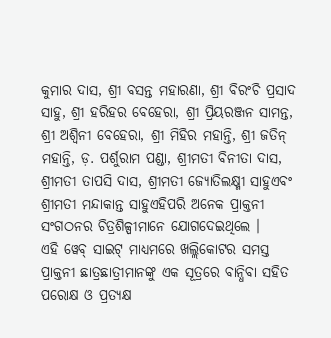କୁମାର ଦାସ, ଶ୍ରୀ ବସନ୍ତ ମହାରଣା, ଶ୍ରୀ ବିରଂଚି ପ୍ରସାଦ ସାହୁ, ଶ୍ରୀ ହରିହର ବେହେରା, ଶ୍ରୀ ପ୍ରିୟରଞ୍ଜନ ସାମନ୍ତ, ଶ୍ରୀ ଅଶ୍ୱିନୀ ବେହେରା, ଶ୍ରୀ ମିହିର ମହାନ୍ତି, ଶ୍ରୀ ଜତିନ୍ ମହାନ୍ତି, ଡ଼. ପର୍ଶୁରାମ ପଣ୍ଡା, ଶ୍ରୀମତୀ ବିନୀତା ଦାସ, ଶ୍ରୀମତୀ ତାପସି ଦାସ, ଶ୍ରୀମତୀ ଜ୍ୟୋତିଲକ୍ଷ୍ମୀ ସାହୁଏବଂ ଶ୍ରୀମତୀ ମନ୍ଦାକାନ୍ତ ସାହୁଏହିପରି ଅନେକ ପ୍ରାକ୍ତନୀ ସଂଗଠନର ଚିତ୍ରଶିଳ୍ପୀମାନେ ଯୋଗଦେଇଥିଲେ ।
ଏହି ୱେବ୍ ସାଇଟ୍ ମାଧ୍ୟମରେ ଖଲ୍ଲିକୋଟର ସମସ୍ତ ପ୍ରାକ୍ତନୀ ଛାତ୍ରଛାତ୍ରୀମାନଙ୍କୁ ଏକ ସୂତ୍ରରେ ବାନ୍ଧିବା ସହିତ ପରୋକ୍ଷ ଓ ପ୍ରତ୍ୟକ୍ଷ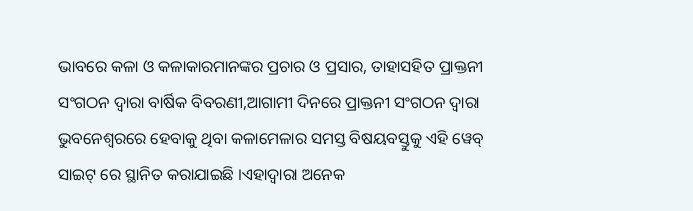ଭାବରେ କଳା ଓ କଳାକାରମାନଙ୍କର ପ୍ରଚାର ଓ ପ୍ରସାର, ତାହାସହିତ ପ୍ରାକ୍ତନୀ ସଂଗଠନ ଦ୍ୱାରା ବାର୍ଷିକ ବିବରଣୀ,ଆଗାମୀ ଦିନରେ ପ୍ରାକ୍ତନୀ ସଂଗଠନ ଦ୍ୱାରା ଭୁବନେଶ୍ୱରରେ ହେବାକୁ ଥିବା କଳାମେଳାର ସମସ୍ତ ବିଷୟବସ୍ତୁକୁ ଏହି ୱେବ୍ ସାଇଟ୍ ରେ ସ୍ଥାନିତ କରାଯାଇଛି ।ଏହାଦ୍ୱାରା ଅନେକ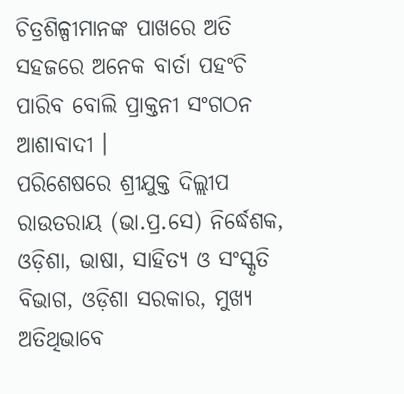ଚିତ୍ରଶିଳ୍ପୀମାନଙ୍କ ପାଖରେ ଅତି ସହଜରେ ଅନେକ ବାର୍ତା ପହଂଚି ପାରିବ ବୋଲି ପ୍ରାକ୍ତନୀ ସଂଗଠନ ଆଶାବାଦୀ ।
ପରିଶେଷରେ ଶ୍ରୀଯୁକ୍ତ ଦିଲ୍ଲୀପ ରାଉତରାୟ (ଭା.ପ୍ର.ସେ) ନିର୍ଦ୍ଧେଶକ, ଓଡ଼ିଶା, ଭାଷା, ସାହିତ୍ୟ ଓ ସଂସ୍କୃତି ବିଭାଗ, ଓଡ଼ିଶା ସରକାର, ମୁଖ୍ୟ ଅତିଥିଭାବେ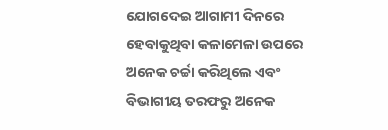ଯୋଗଦେଇ ଆଗାମୀ ଦିନରେ ହେବାକୁଥିବା କଳାମେଳା ଉପରେ ଅନେକ ଚର୍ଚ୍ଚା କରିଥିଲେ ଏବଂ ବିଭାଗୀୟ ତରଫରୁ ଅନେକ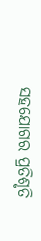ସହଯୋଗର ପ୍ରତିଶୃତି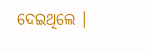ଦେଇଥିଲେ ।